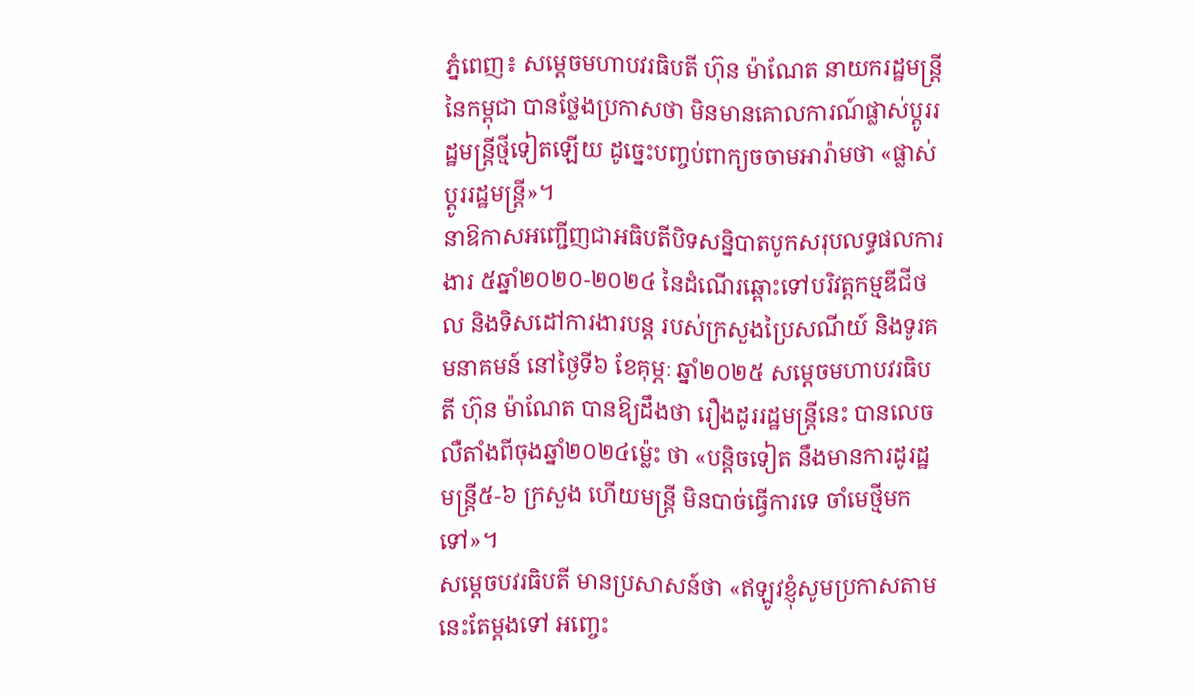ភ្នំពេញ៖ សម្តេចមហាបវរធិបតី ហ៊ុន ម៉ាណែត នាយករដ្ឋមន្ត្រី នៃកម្ពុជា បានថ្លែងប្រកាសថា មិនមានគោលការណ៍ផ្លាស់ប្តូររដ្ឋមន្រ្តីថ្មីទៀតឡើយ ដូច្នេះបញ្ចប់ពាក្យចចាមអារ៉ាមថា «ផ្លាស់ប្ដូររដ្ឋមន្ដ្រី»។
នាឱកាសអញ្ជើញជាអធិបតីបិទសន្និបាតបូកសរុបលទ្ធផលការងារ ៥ឆ្នាំ២០២០-២០២៤ នៃដំណើរឆ្ពោះទៅបរិវត្តកម្មឌីជីថល និងទិសដៅការងារបន្ត របស់ក្រសួងប្រៃសណីយ៍ និងទូរគមនាគមន៍ នៅថ្ងៃទី៦ ខែគុម្ភៈ ឆ្នាំ២០២៥ សម្តេចមហាបវរធិបតី ហ៊ុន ម៉ាណែត បានឱ្យដឹងថា រឿងដូររដ្ឋមន្រ្តីនេះ បានលេចលឺតាំងពីចុងឆ្នាំ២០២៤ម្ល៉េះ ថា «បន្តិចទៀត នឹងមានការដូរដ្ឋមន្រ្តី៥-៦ ក្រសួង ហើយមន្រ្តី មិនបាច់ធ្វើការទេ ចាំមេថ្មីមកទៅ»។
សម្តេចបវរធិបតី មានប្រសាសន៍ថា «ឥឡូវខ្ញុំសូមប្រកាសតាមនេះតែម្តងទៅ អញ្ចេះ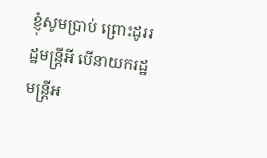ខ្ញុំសូមប្រាប់ ព្រោះដូររដ្ឋមន្រ្តីអី បើនាយករដ្ឋមន្រ្តីអ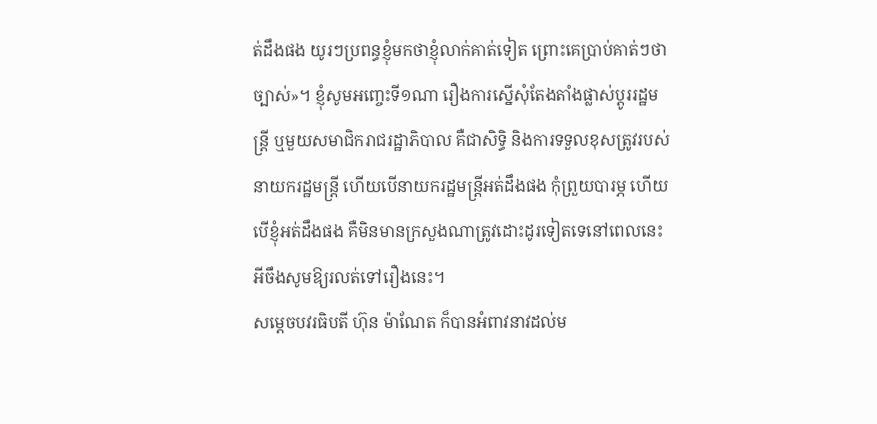ត់ដឹងផង យូរៗប្រពន្ធខ្ញុំមកថាខ្ញុំលាក់គាត់ទៀត ព្រោះគេប្រាប់គាត់ៗថាច្បាស់»។ ខ្ញុំសូមអញ្ចេះទី១ណា រឿងការស្នើសុំតែងតាំងផ្លាស់ប្តូររដ្ឋមន្រ្តី ឬមួយសមាជិករាជរដ្ឋាភិបាល គឺជាសិទ្ធិ និងការទទួលខុសត្រូវរបស់ នាយករដ្ឋមន្រ្តី ហើយបើនាយករដ្ឋមន្រ្តីអត់ដឹងផង កុំព្រួយបារម្ភ ហើយបើខ្ញុំអត់ដឹងផង គឺមិនមានក្រសួងណាត្រូវដោះដូរទៀតទេនៅពេលនេះ អីចឹងសូមឱ្យរលត់ទៅរឿងនេះ។
សម្តេចបវរធិបតី ហ៊ុន ម៉ាណែត ក៏បានអំពាវនាវដល់ម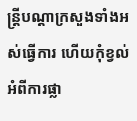ន្រ្តីបណ្តាក្រសួងទាំងអស់ធ្វើការ ហើយកុំខ្វល់អំពីការផ្លា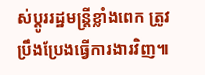ស់ប្តូររដ្ឋមន្រ្តីខ្លាំងពេក ត្រូវប្រឹងប្រែងធ្វើការងារវិញ៕